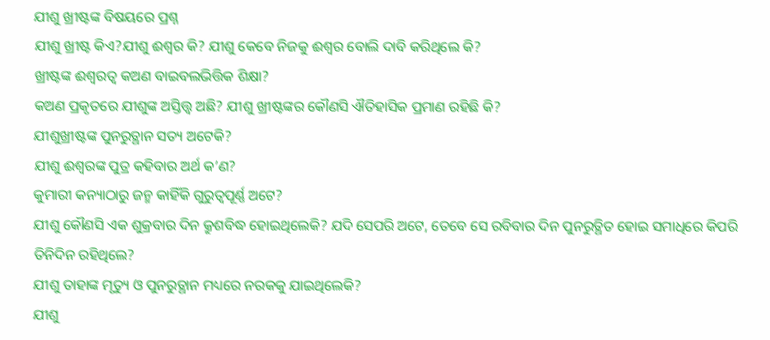ଯୀଶୁ ଖ୍ରୀଷ୍ଟଙ୍କ ବିଷୟରେ ପ୍ରଶ୍ନ
ଯୀଶୁ ଖ୍ରୀଷ୍ଟ କିଏ?ଯୀଶୁ ଈଶ୍ଵର କି? ଯୀଶୁ କେବେ ନିଜକୁ ଈଶ୍ଵର ବୋଲି ଦାବି କରିଥିଲେ କି?
ଖ୍ରୀଷ୍ଟଙ୍କ ଈଶ୍ଵରତ୍ଵ କଅଣ ବାଇବଲଭିତ୍ତିକ ଶିକ୍ଷା?
କଅଣ ପ୍ରକୃତରେ ଯୀଶୁଙ୍କ ଅସ୍ତିତ୍ତ୍ଵ ଅଛି? ଯୀଶୁ ଖ୍ରୀଷ୍ଟଙ୍କର କୌଣସି ଐତିହାସିକ ପ୍ରମାଣ ରହିଛି କି?
ଯୀଶୁଖ୍ରୀଷ୍ଟଙ୍କ ପୁନରୁତ୍ଥାନ ସତ୍ୟ ଅଟେକି?
ଯୀଶୁ ଈଶ୍ଵରଙ୍କ ପୁତ୍ର କହିବାର ଅର୍ଥ କ’ଣ?
କୁମାରୀ କନ୍ୟାଠାରୁ ଜନ୍ମ କାହିଁକି ଗୁରୁତ୍ଵପୂର୍ଣ୍ଣ ଅଟେ?
ଯୀଶୁ କୌଣସି ଏକ ଶୁକ୍ରବାର ଦିନ କ୍ରୁଶବିଦ୍ଧ ହୋଇଥିଲେକି? ଯଦି ସେପରି ଅଟେ, ତେବେ ସେ ରବିବାର ଦିନ ପୁନରୁତ୍ଥିତ ହୋଇ ସମାଧିରେ କିପରି ତିନିଦିନ ରହିଥିଲେ?
ଯୀଶୁ ତାହାଙ୍କ ମୃତ୍ୟୁ ଓ ପୁନରୁତ୍ଥାନ ମଧ୍ୟରେ ନରକକୁ ଯାଇଥିଲେକି?
ଯୀଶୁ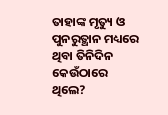ତାହାଙ୍କ ମୃତ୍ୟୁ ଓ ପୁନରୁତ୍ଥାନ ମଧ୍ୟରେ ଥିବା ତିନିଦିନ କେଉଁଠାରେ ଥିଲେ?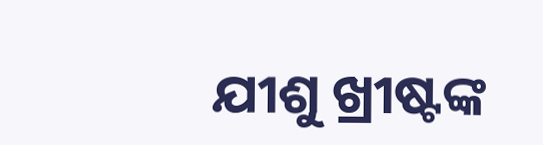ଯୀଶୁ ଖ୍ରୀଷ୍ଟଙ୍କ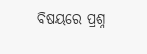ବିଷୟରେ ପ୍ରଶ୍ନ